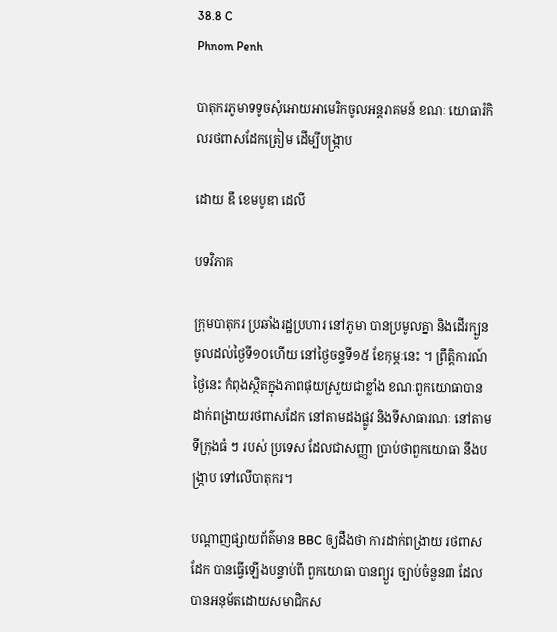38.8 C
Phnom Penh

បាតុករភូមាទទូចសុំអោយអាមេរិកចូលអន្តរាគមន៍ ខណៈ យោធារំកិលរថពាសដែកត្រៀម ដើម្បីបង្រ្កាប

ដោយ ឌឹ ខេមបូឌា ដេលី

បទវិភាគ

ក្រុមបាតុករ ប្រឆាំងរដ្ឋប្រហារ នៅភូមា បានប្រមូលគ្នា និងដើរក្បួន ចូលដល់ថ្ងៃទី១០ហើយ នៅថ្ងៃចន្ទទី១៥ ខែកុម្ភៈនេះ ។ ព្រឹត្តិការណ៍ថ្ងៃនេះ កំពុងស្ថិតក្នុងភាពផុយស្រួយជាខ្លាំង ខណៈពួកយោធាបាន ដាក់ពង្រាយរថពាសដែក នៅតាមដងផ្លូវ និងទីសាធារណៈ នៅតាមទីក្រុងធំ ៗ របស់ ប្រទេស ដែលជាសញ្ញា ប្រាប់ថាពួកយោធា នឹងបង្រ្កាប ទៅលើបាតុករ។

បណ្ដាញផ្សាយព័ត៌មាន BBC ឲ្យដឹងថា ការដាក់ពង្រាយ រថពាសដែក បានធ្វើឡើងបន្ទាប់ពី ពួកយោធា បានព្យួរ ច្បាប់ចំនួន៣ ដែលបានអនុម័តដោយសមាជិកស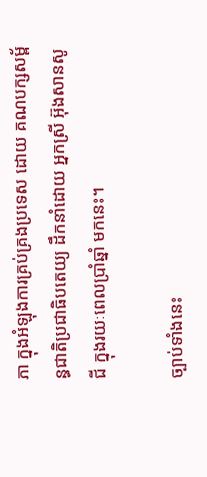ភា ក្នុងអំឡុងការគ្រប់គ្រងប្រទេស ដោយ គណបក្សសម្ព័ន្ធជាតិប្រជាធិបតេយ្យ ដឹកនាំដោយ អ្នកស្រី អ៊ុងសានសូជី ក្នុងរយៈពេលប្រាំឆ្នាំ មកនេះ។

ច្បាប់ទាំងនេះ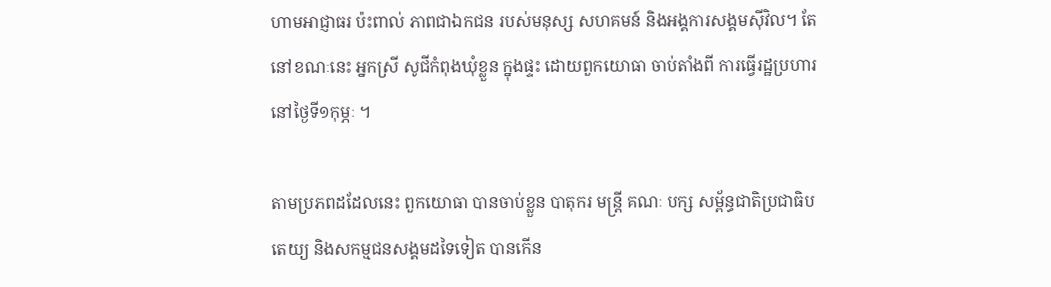ហាមអាជ្ញាធរ ប៉ះពាល់ ភាពជាឯកជន របស់មនុស្ស សហគមន៍ និងអង្គការសង្គមស៊ីវិល។ តែនៅខណៈនេះ អ្នកស្រី សូជីកំពុងឃុំខ្លួន ក្នុងផ្ទះ ដោយពួកយោធា ចាប់តាំងពី ការធ្វើរដ្ឋប្រហារនៅថ្ងៃទី១កុម្ភៈ ។

តាមប្រភពដដែលនេះ ពួកយោធា បានចាប់ខ្លួន បាតុករ មន្ត្រី គណៈ បក្ស សម្ព័ន្ធជាតិប្រជាធិបតេយ្យ និងសកម្មជនសង្គមដទៃទៀត បានកើន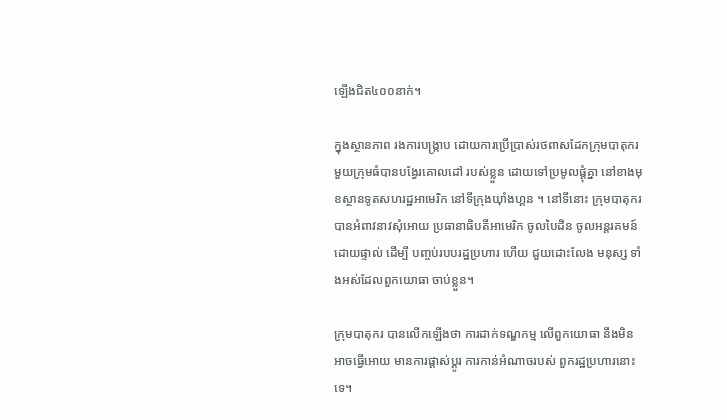ឡើងជិត៤០០នាក់។

ក្នុងស្ថានភាព រងការបង្ក្រាប ដោយការប្រើប្រាស់រថពាសដែកក្រុមបាតុករ មួយក្រុមធំបានបង្វែរគោលដៅ របស់ខ្លួន ដោយទៅប្រមូលផ្ដុំគ្នា នៅខាងមុខស្ថានទូតសហរដ្ឋអាមេរិក នៅទីក្រុងយ៉ាំងហ្គន ។ នៅទីនោះ ក្រុមបាតុករ បានអំពាវនាវសុំអោយ ប្រធានាធិបតីអាមេរិក ចូលបៃដិន ចូលអន្តរគមន៍ដោយផ្ទាល់ ដើម្បី បញ្ចប់របបរដ្ឋប្រហារ ហើយ ជួយដោះលែង មនុស្ស ទាំងអស់ដែលពួកយោធា ចាប់ខ្លួន។

ក្រុមបាតុករ បានលើកឡើងថា ការដាក់ទណ្ឌកម្ម លើពួកយោធា នឹងមិនអាចធ្វើអោយ មានការផ្ដាស់ប្ដូរ ការកាន់អំណាចរបស់ ពួករដ្ឋប្រហារនោះទេ។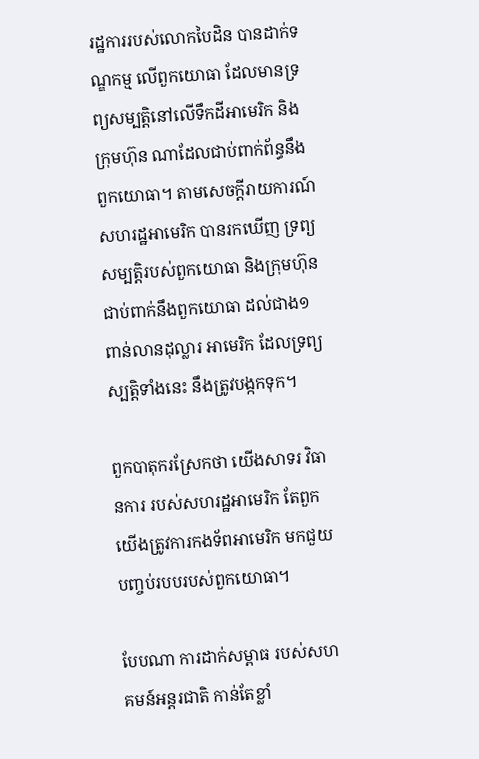រដ្ឋការរបស់លោកបៃដិន បានដាក់ទណ្ឌកម្ម លើពួកយោធា ដែលមានទ្រព្យសម្បត្តិនៅលើទឹកដីអាមេរិក និងក្រុមហ៊ុន ណាដែលជាប់ពាក់ព័ន្ធនឹងពួកយោធា។ តាមសេចក្ដីរាយការណ៍ សហរដ្ឋអាមេរិក បានរកឃើញ ទ្រព្យសម្បត្តិរបស់ពួកយោធា និងក្រុមហ៊ុន ជាប់ពាក់នឹងពួកយោធា ដល់ជាង១ពាន់លានដុល្លារ អាមេរិក ដែលទ្រព្យស្បត្តិទាំងនេះ នឹងត្រូវបង្កកទុក។

ពួកបាតុករស្រែកថា យើងសាទរ វិធានការ របស់សហរដ្ឋអាមេរិក តែពួកយើងត្រូវការកងទ័ពអាមេរិក មកជួយបញ្ចប់របបរបស់ពួកយោធា។

បែបណា ការដាក់សម្ពាធ របស់សហគមន៍អន្តរជាតិ កាន់តែខ្លាំ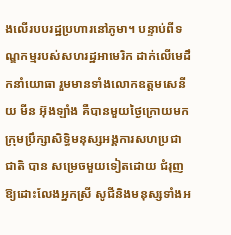ងលើរបបរដ្ឋប្រហារនៅភូមា។ បន្ទាប់ពីទណ្ឌកម្មរបស់សហរដ្ឋអាមេរិក ដាក់លើមេដឹកនាំយោធា រួមមានទាំងលោកឧត្តមសេនីយ មីន អ៊ុងឡាំង គឺបានមួយថ្ងៃក្រោយមក ក្រុមប្រឹក្សាសិទ្ធិមនុស្សអង្គការសហប្រជាជាតិ បាន សម្រេចមួយទៀតដោយ ជំរុញឱ្យដោះលែងអ្នកស្រី សូជីនិងមនុស្សទាំងអ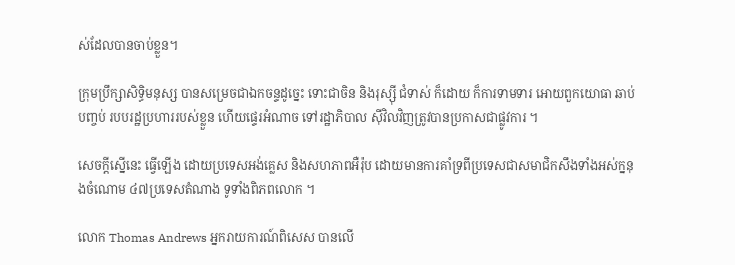ស់ដែលបានចាប់ខ្លួន។

ក្រុមប្រឹក្សាសិទ្ធិមនុស្ស បានសម្រេចជាឯកចន្ទដូច្នេះ ទោះជាចិន និងរុស្ស៊ី ជំទាស់ ក៏ដោយ ក៏ការទាមទារ អោយពួកយោធា ឆាប់បញ្ចប់ របបរដ្ឋប្រហាររបស់ខ្លួន ហើយផ្ទេរអំណាច ទៅរដ្ឋាភិបាល ស៊ីវិលវិញត្រូវបានប្រកាសជាផ្លូវការ ។

សេចក្ដីស្នើនេះ ធ្វើឡើង ដោយប្រទេសអង់គ្លេស និងសហភាពអឺរ៉ុប ដោយមានការគាំទ្រពីប្រទេសជាសមាជិកសឹងទាំងអស់ក្ននុងចំណោម ៤៧ប្រទេសតំណាង ទូទាំងពិភពលោក ។

លោក Thomas Andrews អ្នករាយការណ៍ពិសេស បានលើ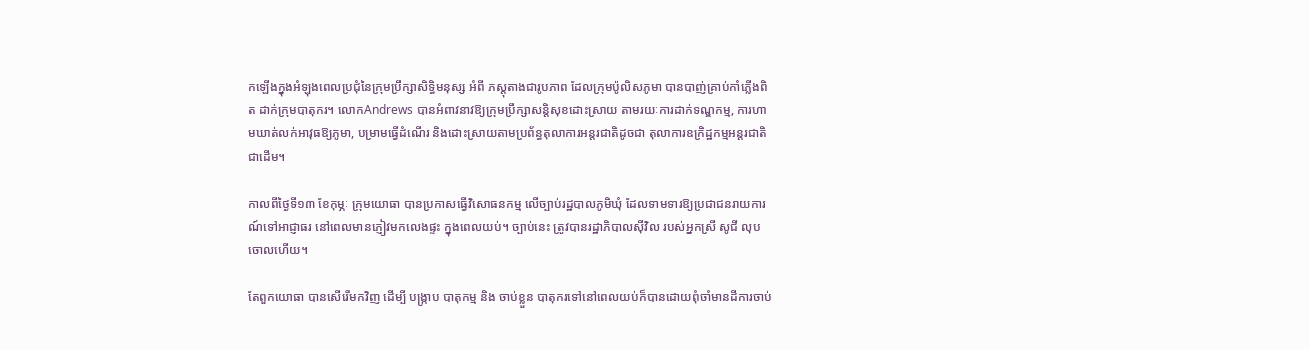កឡើងក្នុងអំឡុងពេលប្រជុំនៃក្រុមប្រឹក្សាសិទ្ធិមនុស្ស អំពី ភស្តុតាងជារូបភាព ដែលក្រុមប៉ូលិសភូមា បានបាញ់គ្រាប់កាំភ្លើងពិត ដាក់ក្រុមបាតុករ។ លោកAndrews បានអំពាវនាវឱ្យក្រុមប្រឹក្សាសន្តិសុខដោះស្រាយ តាមរយៈការដាក់ទណ្ឌកម្ម, ការហាមឃាត់លក់អាវុធឱ្យភូមា, បម្រាមធ្វើដំណើរ និងដោះស្រាយតាមប្រព័ន្ធតុលាការអន្តរជាតិដូចជា តុលាការឧក្រិដ្ឋកម្មអន្តរជាតិជាដើម។

កាលពីថ្ងៃទី១៣ ខែកុម្ភៈ ក្រុមយោធា បានប្រកាសធ្វើវិសោធនកម្ម លើច្បាប់រដ្ឋបាលភូមិឃុំ ដែលទាមទារឱ្យប្រជាជនរាយការណ៍ទៅអាជ្ញាធរ នៅពេលមានភ្ញៀវមកលេងផ្ទះ ក្នុងពេលយប់។ ច្បាប់នេះ ត្រូវបានរដ្ឋាភិបាលស៊ីវិល របស់អ្នកស្រី សូជី លុបចោលហើយ។

តែពួកយោធា បានសើរើមកវិញ ដើម្បី បង្រ្កាប បាតុកម្ម និង ចាប់ខ្លួន បាតុករទៅនៅពេលយប់ក៏បានដោយពុំចាំមានដីការចាប់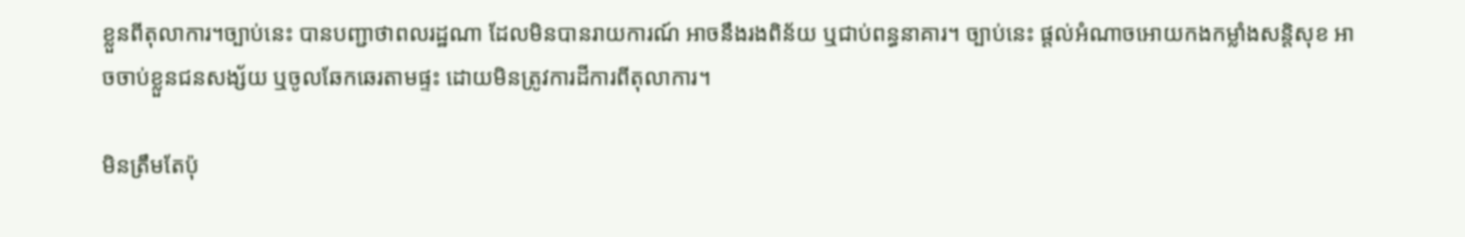ខ្លួនពីតុលាការ។ច្បាប់នេះ បានបញ្ជាថាពលរដ្ឋណា ដែលមិនបានរាយការណ៍ អាចនឹងរងពិន័យ ឬជាប់ពន្ធនាគារ។ ច្បាប់នេះ ផ្ដល់អំណាចអោយកងកម្លាំងសន្តិសុខ អាចចាប់ខ្លួនជនសង្ស័យ ឬចូលឆែកឆេរតាមផ្ទះ ដោយមិនត្រូវការដីការពីតុលាការ។

មិនត្រឹមតែប៉ុ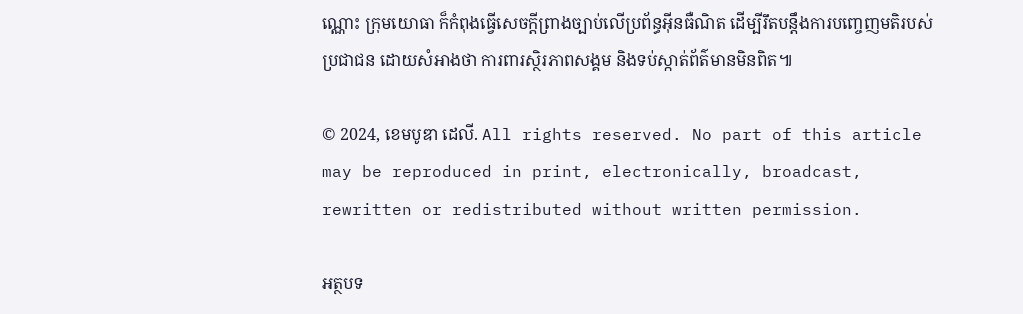ណ្ណោះ ក្រុមយោធា ក៏កំពុងធ្វើសេចក្តីព្រាងច្បាប់លើប្រព័ន្ធអ៊ីនធឺណិត ដើម្បីរឹតបន្តឹងការបញ្ចេញមតិរបស់ប្រជាជន ដោយសំអាងថា ការពារស្ថិរភាពសង្គម និងទប់ស្កាត់ព័ត៌មានមិនពិត៕

© 2024, ខេមបូឌា ដេលី. All rights reserved. No part of this article may be reproduced in print, electronically, broadcast, rewritten or redistributed without written permission.

អត្ថបទ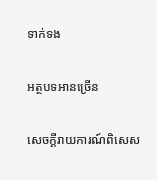ទាក់ទង

អត្ថបទអានច្រើន

សេចក្ដីរាយការណ៍ពិសេស